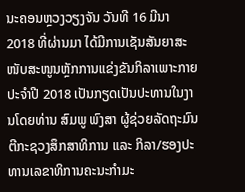ນະຄອນຫຼວງວຽງຈັນ ວັນທີ 16 ມີນາ 2018 ທີ່ຜ່ານມາ ໄດ້ມີການເຊັນສັນຍາສະໜັບສະໜູນຫຼັກການແຂ່ງຂັນກິລາເພາະກາຍປະຈຳປີ 2018 ເປັນກຽດເປັນປະທານໃນງານໂດຍທ່ານ ສົມພູ ພົງສາ ຜູ້ຊ່ວຍລັດຖະມົນຕີກະຊວງສຶກສາທິການ ແລະ ກິລາ/ຮອງປະທານເລຂາທິການຄະນະກຳມະ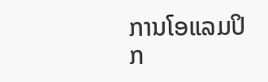ການໂອແລມປິກ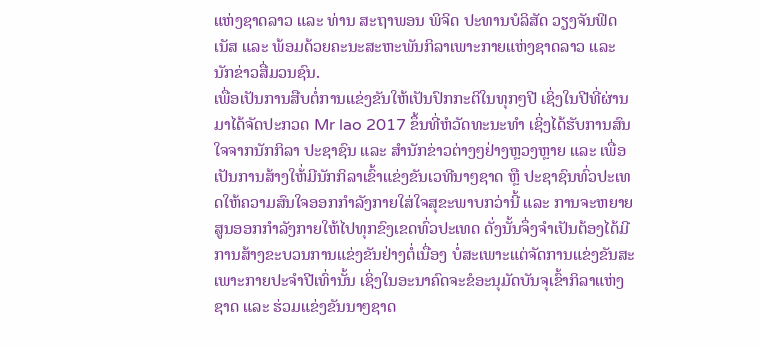ແຫ່ງຊາດລາວ ແລະ ທ່ານ ສະຖາພອນ ພິຈິດ ປະທານບໍລິສັດ ວຽງຈັນຟິດເນັສ ແລະ ພ້ອມດ້ວຍຄະນະສະຫະພັນກິລາເພາະກາຍແຫ່ງຊາດລາວ ແລະ ນັກຂ່າວສື່ມວນຊົນ.
ເພື່ອເປັນການສືບຕໍ່ການແຂ່ງຂັນໃຫ້ເປັນປົກກະຕິໃນທຸກໆປີ ເຊິ່ງໃນປີທີ່ຜ່ານມາໄດ້ຈັດປະກວດ Mr lao 2017 ຂຶ້ນທີ່ຫໍວັດທະນະທໍາ ເຊິ່ງໄດ້ຮັບການສົນໃຈຈາກນັກກິລາ ປະຊາຊົນ ແລະ ສຳນັກຂ່າວຕ່າງໆຢ່າງຫຼວງຫຼາຍ ແລະ ເພື່ອເປັນການສ້າງໃຫ້່ມີນັກກິລາເຂົ້າແຂ່ງຂັນເວທີນາໆຊາດ ຫຼື ປະຊາຊົນທົ່ວປະເທດໃຫ້ຄວາມສົນໃຈອອກກຳລັງກາຍໃສ່ໃຈສຸຂະພາບກວ່ານີ້ ແລະ ການຈະຫຍາຍສູນອອກກຳລັງກາຍໃຫ້ໄປທຸກຂົງເຂດທົ່ວປະເທດ ດັ່ງນັ້ນຈຶ່ງຈຳເປັນຕ້ອງໄດ້ມີການສ້າງຂະບວນການແຂ່ງຂັນຢ່າງຕໍ່ເນື່ອງ ບໍ່ສະເພາະແຕ່ຈັດການແຂ່ງຂັນສະເພາະກາຍປະຈຳປີເທົ່ານັ້ນ ເຊິ່ງໃນອະນາຄົດຈະຂໍອະນຸມັດບັນຈຸເຂົ້າກິລາແຫ່ງຊາດ ແລະ ຮ່ວມແຂ່ງຂັນນາໆຊາດ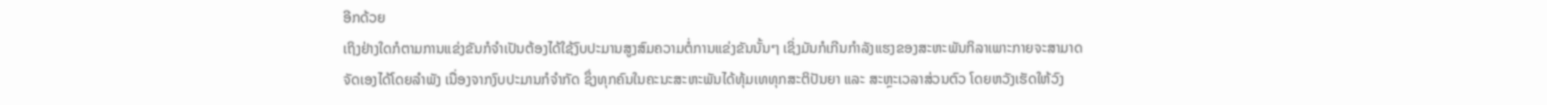ອີກດ້ວຍ
ເຖິງຢ່າງໃດກໍຕາມການແຂ່ງຂັນກໍຈຳເປັນຕ້ອງໄດ້ໃຊ້ງົບປະມານສູງສົມຄວາມຕໍ່ການແຂ່ງຂັນນັ້ນໆ ເຊິ່ງມັນກໍເກີນກຳລັງແຮງຂອງສະຫະພັນກິລາເພາະກາຍຈະສາມາດຈັດເອງໄດ້ໂດຍລຳພັງ ເນື່ອງຈາກງົບປະມານກໍຈຳກັດ ຊຶ່ງທຸກຄົນໃນຄະນະສະຫະພັນໄດ້ທຸ້ມເທທຸກສະຕິປັນຍາ ແລະ ສະຫຼະເວລາສ່ວນຕົວ ໂດຍຫວັງເຮັດໃຫ້ວົງ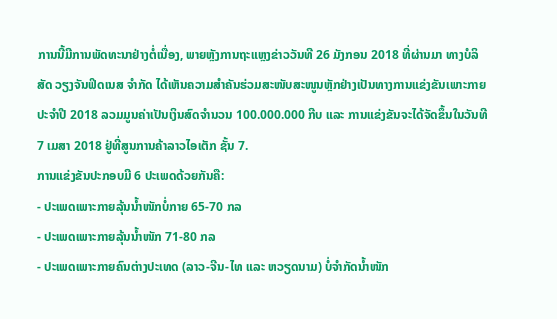ການນີ້ມີການພັດທະນາຢ່າງຕໍ່ເນື່ອງ, ພາຍຫຼັງການຖະແຫຼງຂ່າວວັນທີ 26 ມັງກອນ 2018 ທີ່ຜ່ານມາ ທາງບໍລິສັດ ວຽງຈັນຟິດເນສ ຈຳກັດ ໄດ້ເຫັນຄວາມສຳຄັນຮ່ວມສະໜັບສະໜູນຫຼັກຢ່າງເປັນທາງການແຂ່ງຂັນເພາະກາຍປະຈຳປີ 2018 ລວມມູນຄ່າເປັນເງິນສົດຈຳນວນ 100.000.000 ກີບ ແລະ ການແຂ່ງຂັນຈະໄດ້ຈັດຂຶ້ນໃນວັນທີ 7 ເມສາ 2018 ຢູ່ທີ່ສູນການຄ້າລາວໄອເຕັກ ຊັ້ນ 7.
ການແຂ່ງຂັນປະກອບມີ 6 ປະເພດດ້ວຍກັນຄື:
- ປະເພດເພາະກາຍລຸ້ນນໍ້າໜັກບໍ່ກາຍ 65-70 ກລ
- ປະເພດເພາະກາຍລຸ້ນນໍ້າໜັກ 71-80 ກລ
- ປະເພດເພາະກາຍຄົນຕ່າງປະເທດ (ລາວ-ຈີນ-ໄທ ແລະ ຫວຽດນາມ) ບໍ່ຈຳກັດນໍ້າໜັກ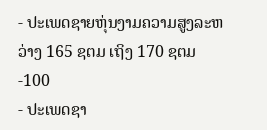- ປະເພດຊາຍຫຸ່ນງາມຄວາມສູງລະຫວ່າງ 165 ຊຕມ ເຖິງ 170 ຊຕມ-100
- ປະເພດຊາ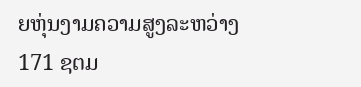ຍຫຸ່ນງາມຄວາມສູງລະຫວ່າງ 171 ຊຕມ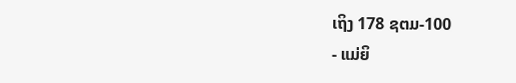ເຖິງ 178 ຊຕມ-100
- ແມ່ຍິ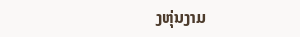ງຫຸ່ນງາມ